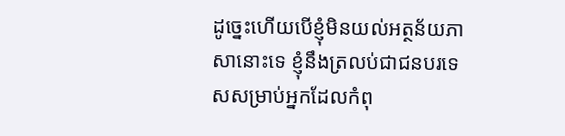ដូច្នេះហើយបើខ្ញុំមិនយល់អត្ថន័យភាសានោះទេ ខ្ញុំនឹងត្រលប់ជាជនបរទេសសម្រាប់អ្នកដែលកំពុ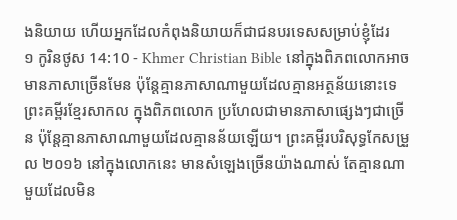ងនិយាយ ហើយអ្នកដែលកំពុងនិយាយក៏ជាជនបរទេសសម្រាប់ខ្ញុំដែរ
១ កូរិនថូស 14:10 - Khmer Christian Bible នៅក្នុងពិភពលោកអាចមានភាសាច្រើនមែន ប៉ុន្ដែគ្មានភាសាណាមួយដែលគ្មានអត្ថន័យនោះទេ ព្រះគម្ពីរខ្មែរសាកល ក្នុងពិភពលោក ប្រហែលជាមានភាសាផ្សេងៗជាច្រើន ប៉ុន្តែគ្មានភាសាណាមួយដែលគ្មានន័យឡើយ។ ព្រះគម្ពីរបរិសុទ្ធកែសម្រួល ២០១៦ នៅក្នុងលោកនេះ មានសំឡេងច្រើនយ៉ាងណាស់ តែគ្មានណាមួយដែលមិន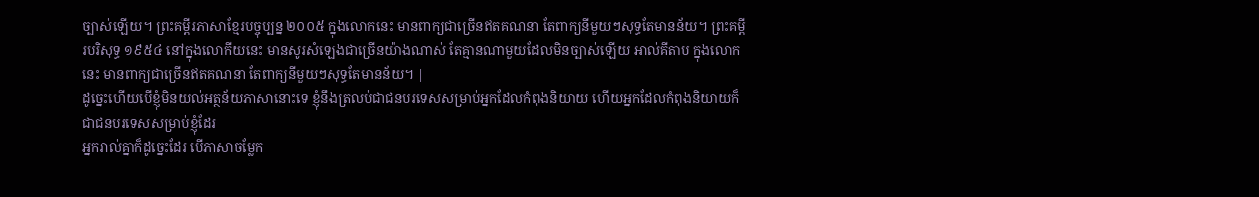ច្បាស់ឡើយ។ ព្រះគម្ពីរភាសាខ្មែរបច្ចុប្បន្ន ២០០៥ ក្នុងលោកនេះ មានពាក្យជាច្រើនឥតគណនា តែពាក្យនីមួយៗសុទ្ធតែមានន័យ។ ព្រះគម្ពីរបរិសុទ្ធ ១៩៥៤ នៅក្នុងលោកីយនេះ មានសូរសំឡេងជាច្រើនយ៉ាងណាស់ តែគ្មានណាមួយដែលមិនច្បាស់ឡើយ អាល់គីតាប ក្នុងលោកនេះ មានពាក្យជាច្រើនឥតគណនា តែពាក្យនីមួយៗសុទ្ធតែមានន័យ។ |
ដូច្នេះហើយបើខ្ញុំមិនយល់អត្ថន័យភាសានោះទេ ខ្ញុំនឹងត្រលប់ជាជនបរទេសសម្រាប់អ្នកដែលកំពុងនិយាយ ហើយអ្នកដែលកំពុងនិយាយក៏ជាជនបរទេសសម្រាប់ខ្ញុំដែរ
អ្នករាល់គ្នាក៏ដូច្នេះដែរ បើភាសាចម្លែក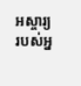អស្ចារ្យរបស់អ្ន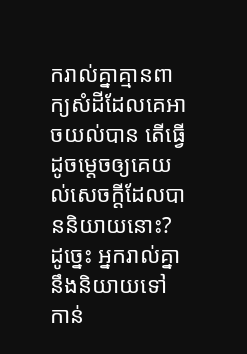ករាល់គ្នាគ្មានពាក្យសំដីដែលគេអាចយល់បាន តើធ្វើដូចម្ដេចឲ្យគេយល់សេចក្ដីដែលបាននិយាយនោះ? ដូច្នេះ អ្នករាល់គ្នានឹងនិយាយទៅកាន់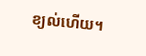ខ្យល់ហើយ។